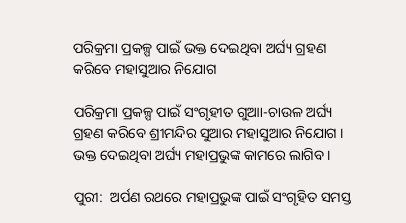ପରିକ୍ରମା ପ୍ରକଳ୍ପ ପାଇଁ ଭକ୍ତ ଦେଇଥିବା ଅର୍ଘ୍ୟ ଗ୍ରହଣ କରିବେ ମହାସୁଆର ନିଯୋଗ

ପରିକ୍ରମା ପ୍ରକଳ୍ପ ପାଇଁ ସଂଗୃହୀତ ଗୁଆା-ଚାଉଳ ଅର୍ଘ୍ୟ ଗ୍ରହଣ କରିବେ ଶ୍ରୀମନ୍ଦିର ସୁଆର ମହାସୁଆର ନିଯୋଗ । ଭକ୍ତ ଦେଇଥିବା ଅର୍ଘ୍ୟ ମହାପ୍ରଭୁଙ୍କ କାମରେ ଲାଗିବ ।

ପୁରୀ:  ଅର୍ପଣ ରଥରେ ମହାପ୍ରଭୁଙ୍କ ପାଇଁ ସଂଗୃହିତ ସମସ୍ତ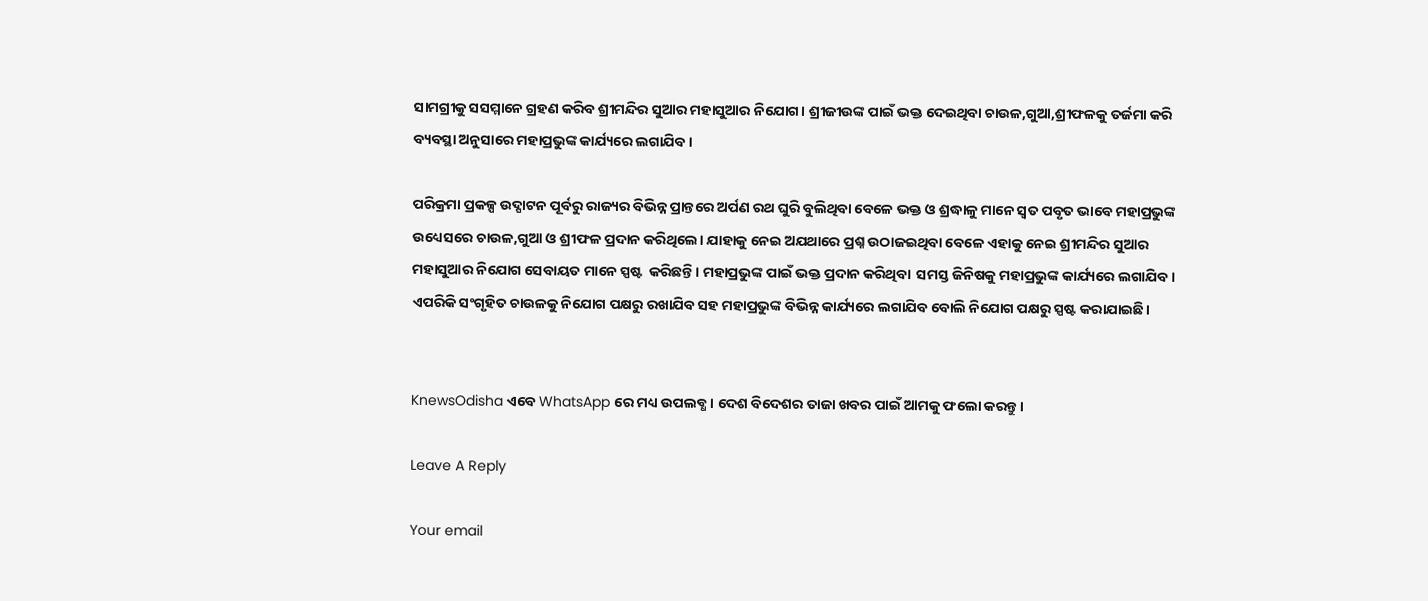ସାମଗ୍ରୀକୁ ସସମ୍ମାନେ ଗ୍ରହଣ କରିବ ଶ୍ରୀମନ୍ଦିର ସୁଆର ମହାସୁଆର ନିଯୋଗ। ଶ୍ରୀଜୀଉଙ୍କ ପାଇଁ ଭକ୍ତ ଦେଇଥିବା ଚାଉଳ,ଗୁଆ,ଶ୍ରୀଫଳକୁ ତର୍ଜମା କରି ବ୍ୟବସ୍ଥା ଅନୁସାରେ ମହାପ୍ରଭୁଙ୍କ କାର୍ଯ୍ୟରେ ଲଗାଯିବ।

ପରିକ୍ରମା ପ୍ରକଳ୍ପ ଉଦ୍ଘାଟନ ପୂର୍ବରୁ ରାଜ୍ୟର ବିଭିନ୍ନ ପ୍ରାନ୍ତରେ ଅର୍ପଣ ରଥ ଘୁରି ବୁଲିଥିବା ବେଳେ ଭକ୍ତ ଓ ଶ୍ରଦ୍ଧାଳୁ ମାନେ ସ୍ବତ ପବୃତ ଭାବେ ମହାପ୍ରଭୁଙ୍କ ଉଧ୍ୟେସରେ ଚାଉଳ,ଗୁଆ ଓ ଶ୍ରୀଫଳ ପ୍ରଦାନ କରିଥିଲେ। ଯାହାକୁ ନେଇ ଅଯଥାରେ ପ୍ରଶ୍ନ ଉଠାଜଇଥିବା ବେଳେ ଏହାକୁ ନେଇ ଶ୍ରୀମନ୍ଦିର ସୁଆର ମହାସୁଆର ନିଯୋଗ ସେବାୟତ ମାନେ ସ୍ପଷ୍ଟ  କରିଛନ୍ତି। ମହାପ୍ରଭୁଙ୍କ ପାଇଁ ଭକ୍ତ ପ୍ରଦାନ କରିଥିବା  ସମସ୍ତ ଜିନିଷକୁ ମହାପ୍ରଭୁଙ୍କ କାର୍ଯ୍ୟରେ ଲଗାଯିବ । ଏପରିକି ସଂଗୃହିତ ଚାଉଳକୁ ନିଯୋଗ ପକ୍ଷରୁ ରଖାଯିବ ସହ ମହାପ୍ରଭୁଙ୍କ ବିଭିନ୍ନ କାର୍ଯ୍ୟରେ ଲଗାଯିବ ବୋଲି ନିଯୋଗ ପକ୍ଷରୁ ସ୍ପଷ୍ଟ କରାଯାଇଛି।


KnewsOdisha ଏବେ WhatsApp ରେ ମଧ୍ୟ ଉପଲବ୍ଧ । ଦେଶ ବିଦେଶର ତାଜା ଖବର ପାଇଁ ଆମକୁ ଫଲୋ କରନ୍ତୁ ।

Leave A Reply

Your email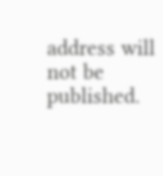address will not be published.